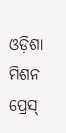ଓଡ଼ିଶା ମିଶନ ପ୍ରେସ୍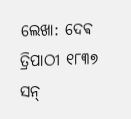ଲେଖା: ଦେଵ ତ୍ରିପାଠୀ ୧୮୩୭ ସନ୍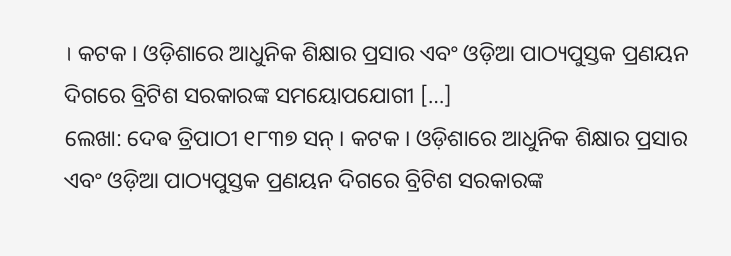। କଟକ । ଓଡ଼ିଶାରେ ଆଧୁନିକ ଶିକ୍ଷାର ପ୍ରସାର ଏବଂ ଓଡ଼ିଆ ପାଠ୍ୟପୁସ୍ତକ ପ୍ରଣୟନ ଦିଗରେ ବ୍ରିଟିଶ ସରକାରଙ୍କ ସମୟୋପଯୋଗୀ […]
ଲେଖା: ଦେଵ ତ୍ରିପାଠୀ ୧୮୩୭ ସନ୍ । କଟକ । ଓଡ଼ିଶାରେ ଆଧୁନିକ ଶିକ୍ଷାର ପ୍ରସାର ଏବଂ ଓଡ଼ିଆ ପାଠ୍ୟପୁସ୍ତକ ପ୍ରଣୟନ ଦିଗରେ ବ୍ରିଟିଶ ସରକାରଙ୍କ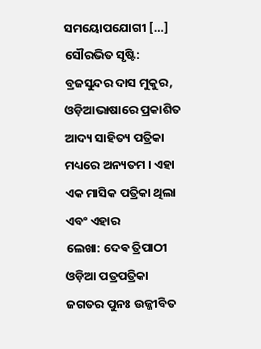ସମୟୋପଯୋଗୀ […]
ସୌରଭିତ ସୃଷ୍ଟି: ବ୍ରଜସୁନ୍ଦର ଦାସ ମୁକୁର, ଓଡ଼ିଆଭାଷାରେ ପ୍ରକାଶିତ ଆଦ୍ୟ ସାହିତ୍ୟ ପତ୍ରିକା ମଧ୍ୟରେ ଅନ୍ୟତମ । ଏହା ଏକ ମାସିକ ପତ୍ରିକା ଥିଲା ଏବଂ ଏହାର
ଲେଖା: ଦେଵ ତ୍ରିପାଠୀ ଓଡ଼ିଆ ପତ୍ରପତ୍ରିକା ଜଗତର ପୁନଃ ଉଜ୍ଜୀବିତ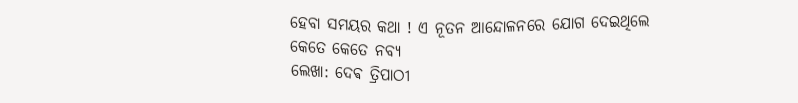ହେବା ସମୟର କଥା ! ଏ ନୂତନ ଆନ୍ଦୋଳନରେ ଯୋଗ ଦେଇଥିଲେ କେତେ କେତେ ନବ୍ୟ
ଲେଖା: ଦେଵ ତ୍ରିପାଠୀ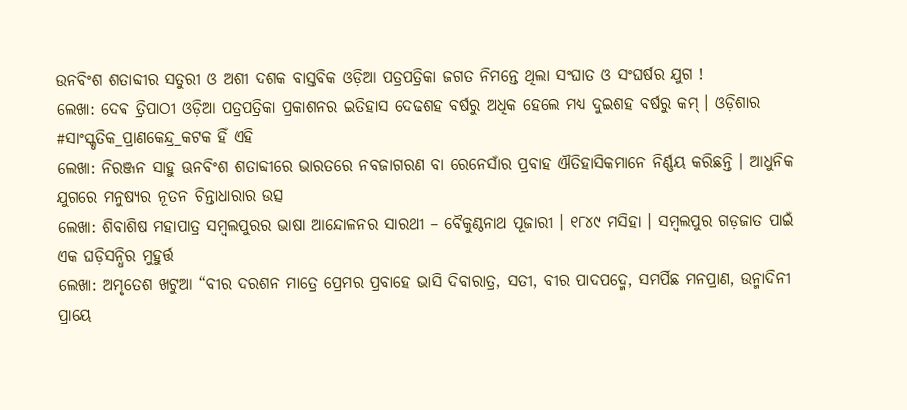ଉନବିଂଶ ଶତାବ୍ଦୀର ସତୁରୀ ଓ ଅଶୀ ଦଶକ ବାସ୍ତବିକ ଓଡ଼ିଆ ପତ୍ରପତ୍ରିକା ଜଗତ ନିମନ୍ତେ ଥିଲା ସଂଘାତ ଓ ସଂଘର୍ଷର ଯୁଗ !
ଲେଖା: ଦେଵ ତ୍ରିପାଠୀ ଓଡ଼ିଆ ପତ୍ରପତ୍ରିକା ପ୍ରକାଶନର ଇତିହାସ ଦେଢଶହ ବର୍ଷରୁ ଅଧିକ ହେଲେ ମଧ୍ୟ ଦୁଇଶହ ବର୍ଷରୁ କମ୍ । ଓଡ଼ିଶାର #ସାଂସ୍କୃତିକ_ପ୍ରାଣକେନ୍ଦ୍ର_କଟକ ହିଁ ଏହି
ଲେଖା: ନିରଞ୍ଜନ ସାହୁ ଊନବିଂଶ ଶତାବ୍ଦୀରେ ଭାରତରେ ନବଜାଗରଣ ବା ରେନେସାଁର ପ୍ରବାହ ଐତିହାସିକମାନେ ନିର୍ଣ୍ଣୟ କରିଛନ୍ତି । ଆଧୁନିକ ଯୁଗରେ ମନୁଷ୍ୟର ନୂତନ ଚିନ୍ତାଧାରାର ଉତ୍ସ
ଲେଖା: ଶିବାଶିଷ ମହାପାତ୍ର ସମ୍ବଲପୁରର ଭାଷା ଆନ୍ଦୋଳନର ସାରଥୀ – ବୈକୁଣ୍ଠନାଥ ପୂଜାରୀ । ୧୮୪୯ ମସିହା । ସମ୍ବଲପୁର ଗଡ଼ଜାତ ପାଇଁ ଏକ ଘଡ଼ିସନ୍ଧିର ମୁହୁର୍ତ୍ତ
ଲେଖା: ଅମୃତେଶ ଖଟୁଆ “ବୀର ଦରଶନ ମାତ୍ରେ ପ୍ରେମର ପ୍ରବାହେ ଭାସି ଦିବାରାତ୍ର, ସତୀ, ବୀର ପାଦପଦ୍ମେ, ସମର୍ପିଛ ମନପ୍ରାଣ, ଉନ୍ମାଦିନୀ ପ୍ରାୟେ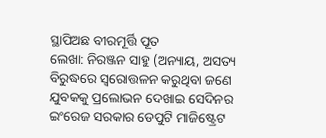ସ୍ଥାପିଅଛ ବୀରମୂର୍ତ୍ତି ପୂତ
ଲେଖା: ନିରଞ୍ଜନ ସାହୁ (ଅନ୍ୟାୟ, ଅସତ୍ୟ ବିରୁଦ୍ଧରେ ସ୍ଵରୋତ୍ତଳନ କରୁଥିବା ଜଣେ ଯୁବକକୁ ପ୍ରଲୋଭନ ଦେଖାଇ ସେଦିନର ଇଂରେଜ ସରକାର ଡେପୁଟି ମାଜିଷ୍ଟ୍ରେଟ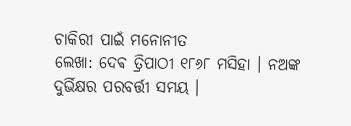ଚାକିରୀ ପାଇଁ ମନୋନୀତ
ଲେଖା: ଦେଵ ତ୍ରିପାଠୀ ୧୮୬୮ ମସିହା । ନଅଙ୍କ ଦୁର୍ଭିକ୍ଷର ପରବର୍ତ୍ତୀ ସମୟ ।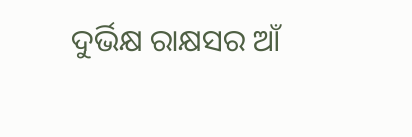ଦୁର୍ଭିକ୍ଷ ରାକ୍ଷସର ଆଁ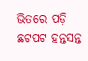ଭିତରେ ପଡ଼ି ଛଟପଟ ହନ୍ତସନ୍ତ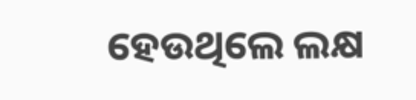ହେଉଥିଲେ ଲକ୍ଷ